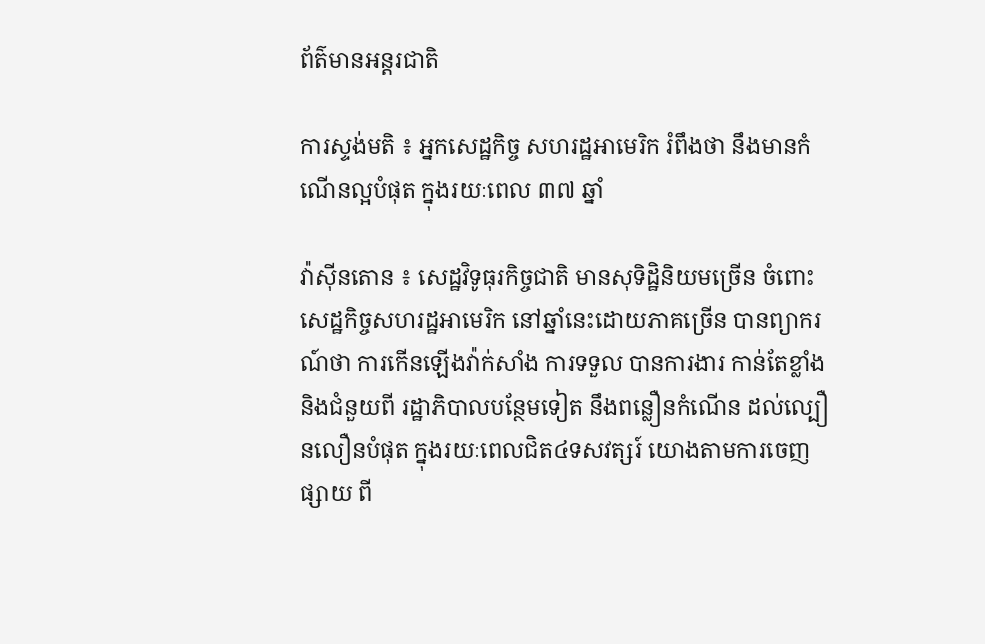ព័ត៌មានអន្តរជាតិ

ការស្ទង់មតិ ៖ អ្នកសេដ្ឋកិច្ច សហរដ្ឋអាមេរិក រំពឹងថា នឹងមានកំណើនល្អបំផុត ក្នុងរយៈពេល ៣៧ ឆ្នាំ

វ៉ាស៊ីនតោន ៖ សេដ្ឋវិទូធុរកិច្ចជាតិ មានសុទិដ្ឋិនិយមច្រើន ចំពោះសេដ្ឋកិច្ចសហរដ្ឋអាមេរិក នៅឆ្នាំនេះដោយភាគច្រើន បានព្យាករណ៍ថា ការកើនឡើងវ៉ាក់សាំង ការទទួល បានការងារ កាន់តែខ្លាំង និងជំនួយពី រដ្ឋាភិបាលបន្ថែមទៀត នឹងពន្លឿនកំណើន ដល់ល្បឿនលឿនបំផុត ក្នុងរយៈពេលជិត៤ទសវត្សរ៍ យោងតាមការចេញផ្សាយ ពី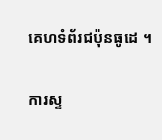គេហទំព័រជប៉ុនធូដេ ។

ការស្ទ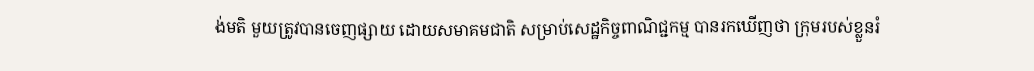ង់មតិ មួយត្រូវបានចេញផ្សាយ ដោយសមាគមជាតិ សម្រាប់សេដ្ឋកិច្ចពាណិជ្ជកម្ម បានរកឃើញថា ក្រុមរបស់ខ្លួនរំ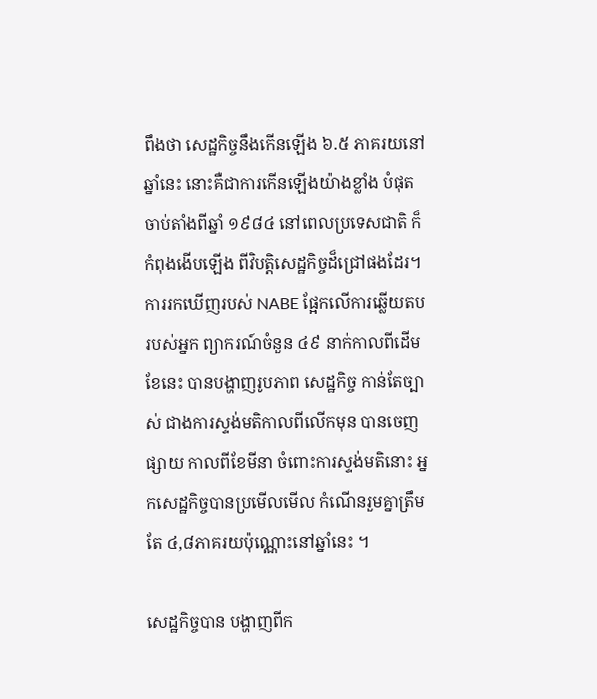ពឹងថា សេដ្ឋកិច្ចនឹងកើនឡើង ៦.៥ ភាគរយនៅឆ្នាំនេះ នោះគឺជាការកើនឡើងយ៉ាងខ្លាំង បំផុតចាប់តាំងពីឆ្នាំ ១៩៨៤ នៅពេលប្រទេសជាតិ ក៏កំពុងងើបឡើង ពីវិបត្តិសេដ្ឋកិច្ចដ៏ជ្រៅផងដែរ។
ការរកឃើញរបស់ NABE ផ្អែកលើការឆ្លើយតប របស់អ្នក ព្យាករណ៍ចំនួន ៤៩ នាក់កាលពីដើមខែនេះ បានបង្ហាញរូបភាព សេដ្ឋកិច្ច កាន់តែច្បាស់ ជាងការស្ទង់មតិកាលពីលើកមុន បានចេញផ្សាយ កាលពីខែមីនា ចំពោះការស្ទង់មតិនោះ អ្នកសេដ្ឋកិច្ចបានប្រមើលមើល កំណើនរួមគ្នាត្រឹមតែ ៤,៨ភាគរយប៉ុណ្ណោះនៅឆ្នាំនេះ ។

សេដ្ឋកិច្ចបាន បង្ហាញពីក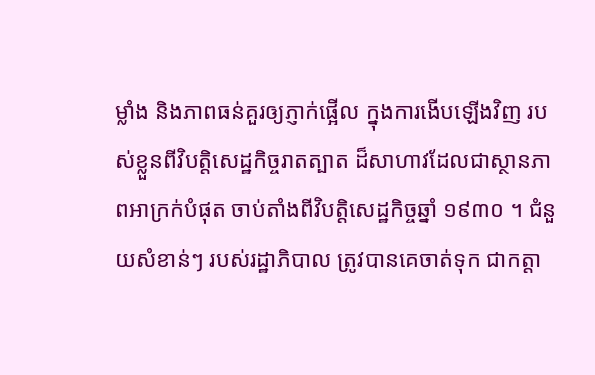ម្លាំង និងភាពធន់គួរឲ្យភ្ញាក់ផ្អើល ក្នុងការងើបឡើងវិញ របស់ខ្លួនពីវិបត្តិសេដ្ឋកិច្ចរាតត្បាត ដ៏សាហាវដែលជាស្ថានភាពអាក្រក់បំផុត ចាប់តាំងពីវិបត្តិសេដ្ឋកិច្ចឆ្នាំ ១៩៣០ ។ ជំនួយសំខាន់ៗ របស់រដ្ឋាភិបាល ត្រូវបានគេចាត់ទុក ជាកត្តា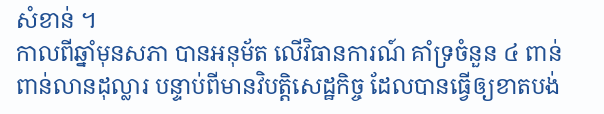សំខាន់ ។
កាលពីឆ្នាំមុនសភា បានអនុម័ត លើវិធានការណ៍ គាំទ្រចំនួន ៤ ពាន់ពាន់លានដុល្លារ បន្ទាប់ពីមានវិបត្តិសេដ្ឋកិច្ច ដែលបានធ្វើឲ្យខាតបង់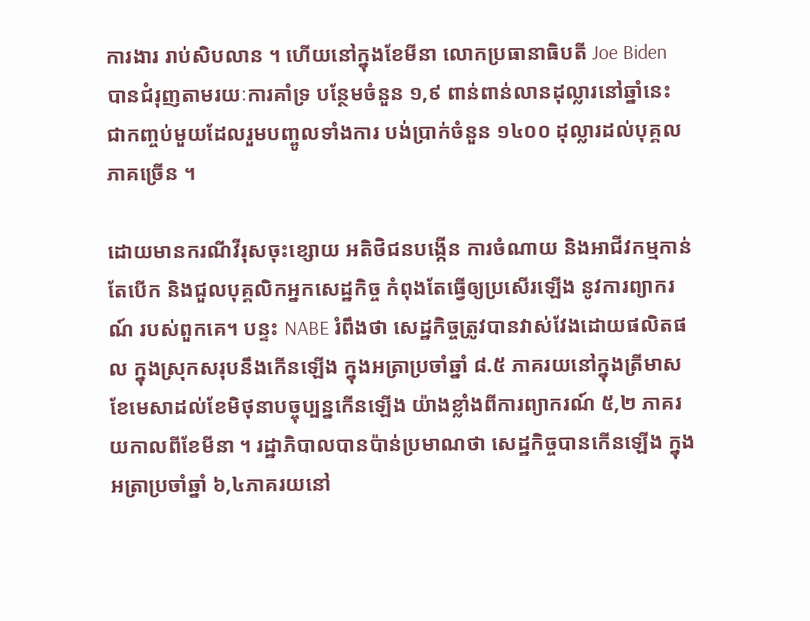ការងារ រាប់សិបលាន ។ ហើយនៅក្នុងខែមីនា លោកប្រធានាធិបតី Joe Biden បានជំរុញតាមរយៈការគាំទ្រ បន្ថែមចំនួន ១,៩ ពាន់ពាន់លានដុល្លារនៅឆ្នាំនេះ ជាកញ្ចប់មួយដែលរួមបញ្ចូលទាំងការ បង់ប្រាក់ចំនួន ១៤០០ ដុល្លារដល់បុគ្គលភាគច្រើន ។

ដោយមានករណីវីរុសចុះខ្សោយ អតិថិជនបង្កើន ការចំណាយ និងអាជីវកម្មកាន់តែបើក និងជួលបុគ្គលិកអ្នកសេដ្ឋកិច្ច កំពុងតែធ្វើឲ្យប្រសើរឡើង នូវការព្យាករណ៍ របស់ពួកគេ។ បន្ទះ NABE រំពឹងថា សេដ្ឋកិច្ចត្រូវបានវាស់វែងដោយផលិតផល ក្នុងស្រុកសរុបនឹងកើនឡើង ក្នុងអត្រាប្រចាំឆ្នាំ ៨.៥ ភាគរយនៅក្នុងត្រីមាសខែមេសាដល់ខែមិថុនាបច្ចុប្បន្នកើនឡើង យ៉ាងខ្លាំងពីការព្យាករណ៍ ៥,២ ភាគរយកាលពីខែមីនា ។ រដ្ឋាភិបាលបានប៉ាន់ប្រមាណថា សេដ្ឋកិច្ចបានកើនឡើង ក្នុងអត្រាប្រចាំឆ្នាំ ៦,៤ភាគរយនៅ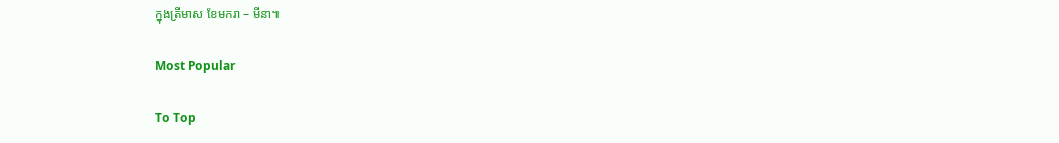ក្នុងត្រីមាស ខែមករា – មីនា៕

Most Popular

To Top